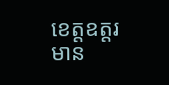ខេត្តឧត្តរមាន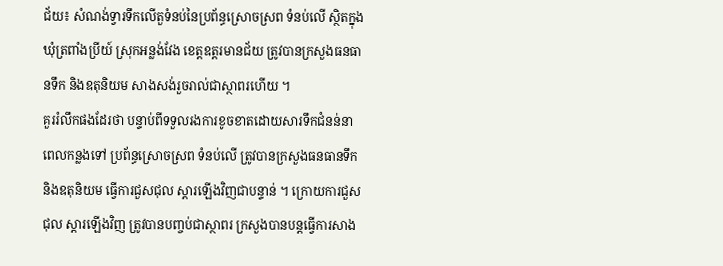ជ័យ៖ សំណង់ទ្វារទឹកលើតួទំនប់នៃប្រព័ន្ធស្រោចស្រព ទំនប់លើ ស្ថិតក្នុងឃុំត្រពាំងប្រីយ៍ ស្រុកអន្លង់វែង ខេត្តឧត្តរមានជ័យ ត្រូវបានក្រសួងធនធានទឹក និងឧតុនិយម សាងសង់រួចរាល់ជាស្ថាពរហើយ ។
គួររំលឹកផងដែរថា បន្ទាប់ពីទទួលរងការខូចខាតដោយសារទឹកជំនន់នាពេលកន្លងទៅ ប្រព័ន្ធស្រោចស្រព ទំនប់លើ ត្រូវបានក្រសួងធនធានទឹក និងឧតុនិយម ធ្វើការជួសជុល ស្តារឡើងវិញជាបន្ទាន់ ។ ក្រោយការជួសជុល ស្តារឡើងវិញ ត្រូវបានបញ្ចប់ជាស្ថាពរ ក្រសួងបានបន្តធ្វើការសាង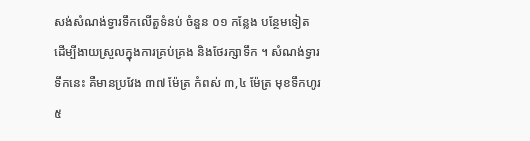សង់សំណង់ទ្វារទឹកលើតួទំនប់ ចំនួន ០១ កន្លែង បន្ថែមទៀត ដើម្បីងាយស្រួលក្នុងការគ្រប់គ្រង និងថែរក្សាទឹក ។ សំណង់ទ្វារទឹកនេះ គឺមានប្រវែង ៣៧ ម៉ែត្រ កំពស់ ៣,៤ ម៉ែត្រ មុខទឹកហូរ ៥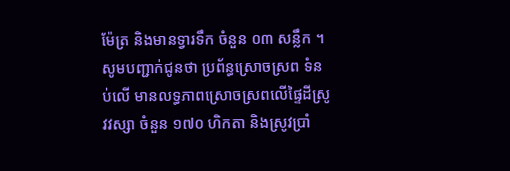ម៉ែត្រ និងមានទ្វារទឹក ចំនួន ០៣ សន្លឹក ។
សូមបញ្ជាក់ជូនថា ប្រព័ន្ធស្រោចស្រព ទំនប់លើ មានលទ្ធភាពស្រោចស្រពលើផ្ទៃដីស្រូវវស្សា ចំនួន ១៧០ ហិកតា និងស្រូវប្រាំ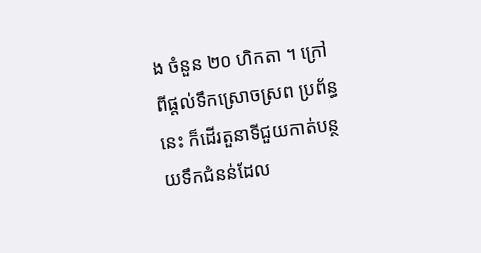ង ចំនួន ២០ ហិកតា ។ ក្រៅពីផ្តល់ទឹកស្រោចស្រព ប្រព័ន្ធនេះ ក៏ដើរតួនាទីជួយកាត់បន្ថយទឹកជំនន់ដែល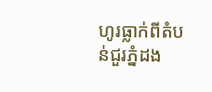ហូរធ្លាក់ពីតំបន់ជួរភ្នំដង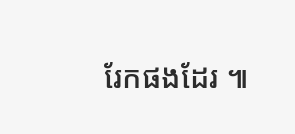រែកផងដែរ ៕